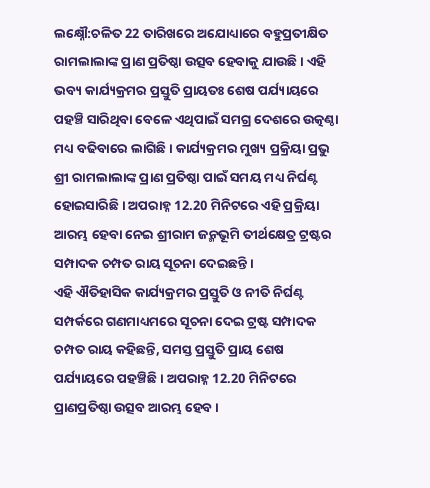ଲକ୍ଷ୍ନୌ:ଚଳିତ 22 ତାରିଖରେ ଅଯୋଧ୍ୟାରେ ବହୁପ୍ରତୀକ୍ଷିତ ରାମଲାଲାଙ୍କ ପ୍ରାଣ ପ୍ରତିଷ୍ଠା ଉତ୍ସବ ହେବାକୁ ଯାଉଛି । ଏହି ଭବ୍ୟ କାର୍ଯ୍ୟକ୍ରମର ପ୍ରସ୍ତୁତି ପ୍ରାୟତଃ ଶେଷ ପର୍ଯ୍ୟାୟରେ ପହଞ୍ଚି ସାରିଥିବା ବେଳେ ଏଥିପାଇଁ ସମଗ୍ର ଦେଶରେ ଉତ୍କଣ୍ଠା ମଧ୍ୟ ବଢିବାରେ ଲାଗିଛି । କାର୍ଯ୍ୟକ୍ରମର ମୁଖ୍ୟ ପ୍ରକ୍ରିୟା ପ୍ରଭୁ ଶ୍ରୀ ରାମଲାଲାଙ୍କ ପ୍ରାଣ ପ୍ରତିଷ୍ଠା ପାଇଁ ସମୟ ମଧ୍ୟ ନିର୍ଘଣ୍ଟ ହୋଇସାରିଛି । ଅପରାହ୍ନ 12.20 ମିନିଟରେ ଏହି ପ୍ରକ୍ରିୟା ଆରମ୍ଭ ହେବା ନେଇ ଶ୍ରୀରାମ ଜନ୍ମଭୂମି ତୀର୍ଥକ୍ଷେତ୍ର ଟ୍ରଷ୍ଟର ସମ୍ପାଦକ ଚମ୍ପତ ରାୟ ସୂଚନା ଦେଇଛନ୍ତି ।
ଏହି ଐତିହାସିକ କାର୍ଯ୍ୟକ୍ରମର ପ୍ରସ୍ତୁତି ଓ ନୀତି ନିର୍ଘଣ୍ଟ ସମ୍ପର୍କରେ ଗଣମାଧ୍ୟମରେ ସୂଚନା ଦେଇ ଟ୍ରଷ୍ଟ ସମ୍ପାଦକ ଚମ୍ପତ ରାୟ କହିଛନ୍ତି, ସମସ୍ତ ପ୍ରସ୍ତୁତି ପ୍ରାୟ ଶେଷ ପର୍ଯ୍ୟାୟରେ ପହଞ୍ଚିଛି । ଅପରାହ୍ନ 12.20 ମିନିଟରେ ପ୍ରାଣପ୍ରତିଷ୍ଠା ଉତ୍ସବ ଆରମ୍ଭ ହେବ ।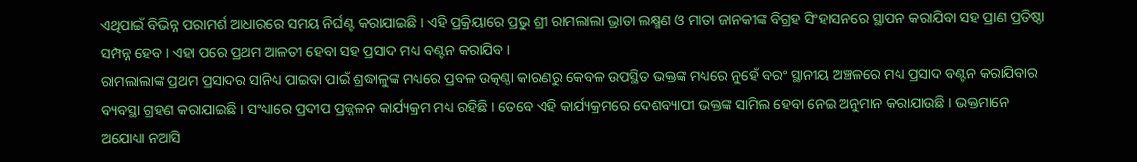ଏଥିପାଇଁ ବିଭିନ୍ନ ପରାମର୍ଶ ଆଧାରରେ ସମୟ ନିର୍ଘଣ୍ଟ କରାଯାଇଛି । ଏହି ପ୍ରକ୍ରିୟାରେ ପ୍ରଭୁ ଶ୍ରୀ ରାମଲାଲା ଭ୍ରାତା ଲକ୍ଷ୍ମଣ ଓ ମାତା ଜାନକୀଙ୍କ ବିଗ୍ରହ ସିଂହାସନରେ ସ୍ଥାପନ କରାଯିବା ସହ ପ୍ରାଣ ପ୍ରତିଷ୍ଠା ସମ୍ପନ୍ନ ହେବ । ଏହା ପରେ ପ୍ରଥମ ଆଳତୀ ହେବା ସହ ପ୍ରସାଦ ମଧ୍ୟ ବଣ୍ଟନ କରାଯିବ ।
ରାମଲାଲାଙ୍କ ପ୍ରଥମ ପ୍ରସାଦର ସାନିଧ୍ୟ ପାଇବା ପାଇଁ ଶ୍ରଦ୍ଧାଳୁଙ୍କ ମଧ୍ୟରେ ପ୍ରବଳ ଉତ୍କଣ୍ଠା କାରଣରୁ କେବଳ ଉପସ୍ଥିତ ଭକ୍ତଙ୍କ ମଧ୍ୟରେ ନୁହେଁ ବରଂ ସ୍ଥାନୀୟ ଅଞ୍ଚଳରେ ମଧ୍ୟ ପ୍ରସାଦ ବଣ୍ଟନ କରାଯିବାର ବ୍ୟବସ୍ଥା ଗ୍ରହଣ କରାଯାଇଛି । ସଂଧ୍ୟାରେ ପ୍ରଦୀପ ପ୍ରଜ୍ନଳନ କାର୍ଯ୍ୟକ୍ରମ ମଧ୍ୟ ରହିଛି । ତେବେ ଏହି କାର୍ଯ୍ୟକ୍ରମରେ ଦେଶବ୍ୟାପୀ ଭକ୍ତଙ୍କ ସାମିଲ ହେବା ନେଇ ଅନୁମାନ କରାଯାଉଛି । ଭକ୍ତମାନେ ଅଯୋଧ୍ୟା ନଆସି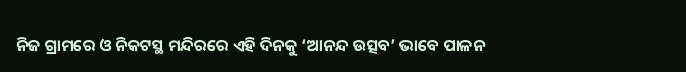ନିଜ ଗ୍ରାମରେ ଓ ନିକଟସ୍ଥ ମନ୍ଦିରରେ ଏହି ଦିନକୁ ‘ଆନନ୍ଦ ଉତ୍ସବ’ ଭାବେ ପାଳନ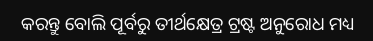କରନ୍ତୁ ବୋଲି ପୂର୍ବରୁ ତୀର୍ଥକ୍ଷେତ୍ର ଟ୍ରଷ୍ଟ ଅନୁରୋଧ ମଧ୍ୟ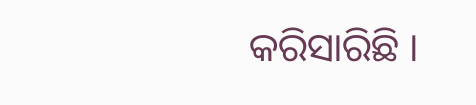କରିସାରିଛି ।